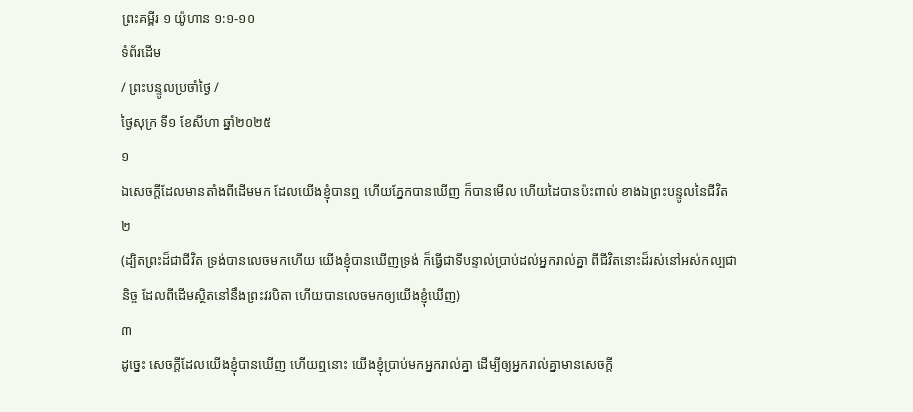ព្រះគម្ពីរ ១ យ៉ូហាន ១:១-១០
ទំព័រដើម
/ ព្រះបន្ទូលប្រចាំថ្ងៃ /
ថ្ងៃសុក្រ ទី១ ខែសីហា ឆ្នាំ២០២៥
១
ឯសេចក្ដីដែលមានតាំងពីដើមមក ដែលយើងខ្ញុំបានឮ ហើយភ្នែកបានឃើញ ក៏បានមើល ហើយដៃបានប៉ះពាល់ ខាងឯព្រះបន្ទូលនៃជីវិត
២
(ដ្បិតព្រះដ៏ជាជីវិត ទ្រង់បានលេចមកហើយ យើងខ្ញុំបានឃើញទ្រង់ ក៏ធ្វើជាទីបន្ទាល់ប្រាប់ដល់អ្នករាល់គ្នា ពីជីវិតនោះដ៏រស់នៅអស់កល្បជានិច្ច ដែលពីដើមស្ថិតនៅនឹងព្រះវរបិតា ហើយបានលេចមកឲ្យយើងខ្ញុំឃើញ)
៣
ដូច្នេះ សេចក្ដីដែលយើងខ្ញុំបានឃើញ ហើយឮនោះ យើងខ្ញុំប្រាប់មកអ្នករាល់គ្នា ដើម្បីឲ្យអ្នករាល់គ្នាមានសេចក្ដី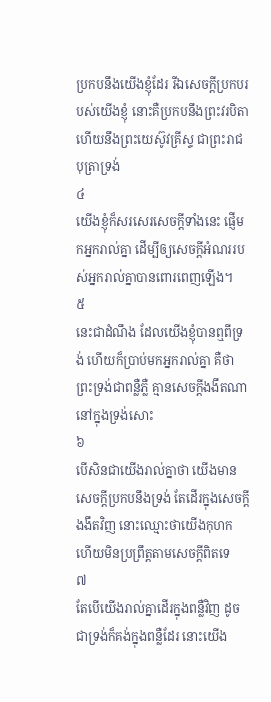ប្រកបនឹងយើងខ្ញុំដែរ រីឯសេចក្ដីប្រកបរបស់យើងខ្ញុំ នោះគឺប្រកបនឹងព្រះវរបិតា ហើយនឹងព្រះយេស៊ូវគ្រីស្ទ ជាព្រះរាជបុត្រាទ្រង់
៤
យើងខ្ញុំក៏សរសេរសេចក្ដីទាំងនេះ ផ្ញើមកអ្នករាល់គ្នា ដើម្បីឲ្យសេចក្ដីអំណររបស់អ្នករាល់គ្នាបានពោរពេញឡើង។
៥
នេះជាដំណឹង ដែលយើងខ្ញុំបានឮពីទ្រង់ ហើយក៏ប្រាប់មកអ្នករាល់គ្នា គឺថា ព្រះទ្រង់ជាពន្លឺភ្លឺ គ្មានសេចក្ដីងងឹតណា នៅក្នុងទ្រង់សោះ
៦
បើសិនជាយើងរាល់គ្នាថា យើងមានសេចក្ដីប្រកបនឹងទ្រង់ តែដើរក្នុងសេចក្ដីងងឹតវិញ នោះឈ្មោះថាយើងកុហក ហើយមិនប្រព្រឹត្តតាមសេចក្ដីពិតទេ
៧
តែបើយើងរាល់គ្នាដើរក្នុងពន្លឺវិញ ដូចជាទ្រង់ក៏គង់ក្នុងពន្លឺដែរ នោះយើង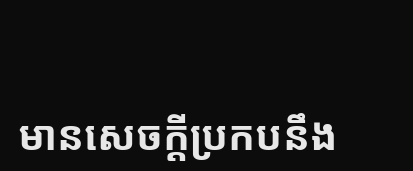មានសេចក្ដីប្រកបនឹង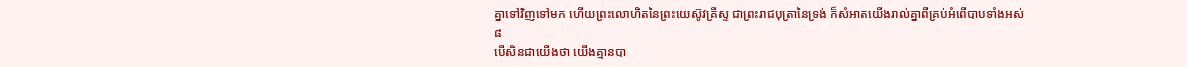គ្នាទៅវិញទៅមក ហើយព្រះលោហិតនៃព្រះយេស៊ូវគ្រីស្ទ ជាព្រះរាជបុត្រានៃទ្រង់ ក៏សំអាតយើងរាល់គ្នាពីគ្រប់អំពើបាបទាំងអស់
៨
បើសិនជាយើងថា យើងគ្មានបា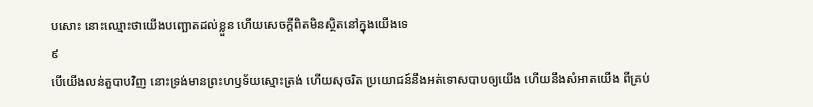បសោះ នោះឈ្មោះថាយើងបញ្ឆោតដល់ខ្លួន ហើយសេចក្ដីពិតមិនស្ថិតនៅក្នុងយើងទេ
៩
បើយើងលន់តួបាបវិញ នោះទ្រង់មានព្រះហឫទ័យស្មោះត្រង់ ហើយសុចរិត ប្រយោជន៍នឹងអត់ទោសបាបឲ្យយើង ហើយនឹងសំអាតយើង ពីគ្រប់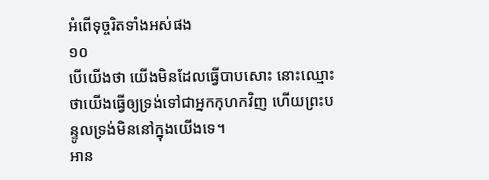អំពើទុច្ចរិតទាំងអស់ផង
១០
បើយើងថា យើងមិនដែលធ្វើបាបសោះ នោះឈ្មោះថាយើងធ្វើឲ្យទ្រង់ទៅជាអ្នកកុហកវិញ ហើយព្រះបន្ទូលទ្រង់មិននៅក្នុងយើងទេ។
អាន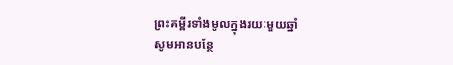ព្រះគម្ពីរទាំងមូលក្នុងរយៈមួយឆ្នាំ
សូមអានបន្ថែ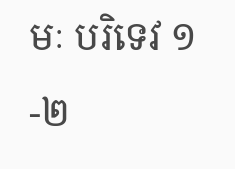មៈ បរិទេវ ១-២